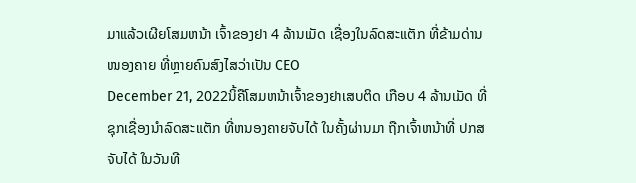ມາແລ້ວເຜີຍໂສມຫນ້າ ເຈົ້າຂອງຢາ 4 ລ້ານເມັດ ເຊື່ອງໃນລົດສະແຕັກ ທີ່ຂ້າມດ່ານໜອງຄາຍ ທີ່ຫຼາຍຄົນສົງໄສວ່າເປັນ CEO
December 21, 2022ນິ້ຄືໂສມຫນ້າເຈົ້າຂອງຢາເສບຕິດ ເກືອບ 4 ລ້ານເມັດ ທີ່ຊຸກເຊື່ອງນຳລົດສະແຕັກ ທີ່ຫນອງຄາຍຈັບໄດ້ ໃນຄັ້ງຜ່ານມາ ຖືກເຈົ້າຫນ້າທີ່ ປກສ ຈັບໄດ້ ໃນວັນທີ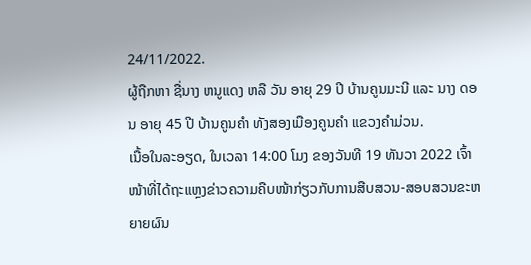24/11/2022.
ຜູ້ຖືກຫາ ຊື່ນາງ ຫນູແດງ ຫລື ວັນ ອາຍຸ 29 ປີ ບ້ານຄູນມະນີ ແລະ ນາງ ດອນ ອາຍຸ 45 ປີ ບ້ານຄູນຄຳ ທັງສອງເມືອງຄູນຄຳ ແຂວງຄຳມ່ວນ.
ເນື້ອໃນລະອຽດ, ໃນເວລາ 14:00 ໂມງ ຂອງວັນທີ 19 ທັນວາ 2022 ເຈົ້າໜ້າທີ່ໄດ້ຖະແຫຼງຂ່າວຄວາມຄືບໜ້າກ່ຽວກັບການສືບສວນ-ສອບສວນຂະຫຍາຍຜົນ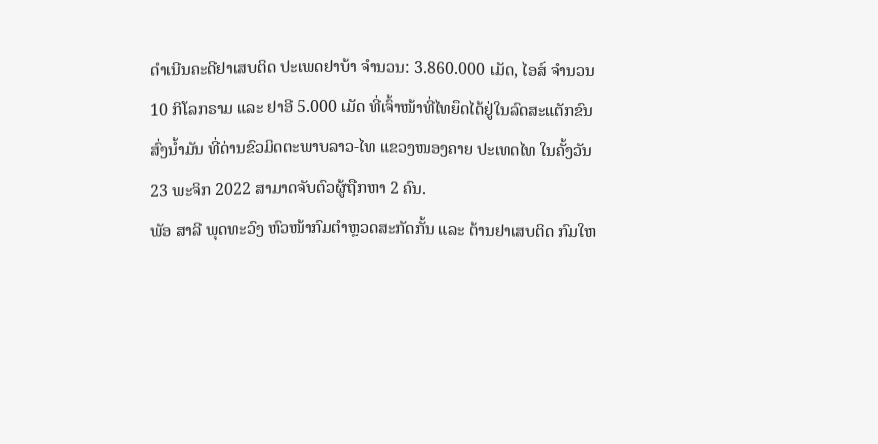ດຳເນີນຄະດີຢາເສບຕິດ ປະເພດຢາບ້າ ຈຳນວນ: 3.860.000 ເມັດ, ໄອສ໌ ຈຳນວນ 10 ກິໂລກຣາມ ແລະ ຢາອີ 5.000 ເມັດ ທີ່ເຈົ້າໜ້າທີ່ໄທຍຶດໄດ້ຢູ່ໃນລົດສະແຕັກຂົນສົ່ງນ້ຳມັນ ທີ່ດ່ານຂົວມິດຕະພາບລາວ-ໄທ ແຂວງໜອງຄາຍ ປະເທດໄທ ໃນຄັ້ງວັນ 23 ພະຈິກ 2022 ສາມາດຈັບຕົວຜູ້ຖືກຫາ 2 ຄົນ.
ພັອ ສາລີ ພຸດທະວົງ ຫົວໜ້າກົມຕໍາຫຼວດສະກັດກັ້ນ ແລະ ຕ້ານຢາເສບຕິດ ກົມໃຫ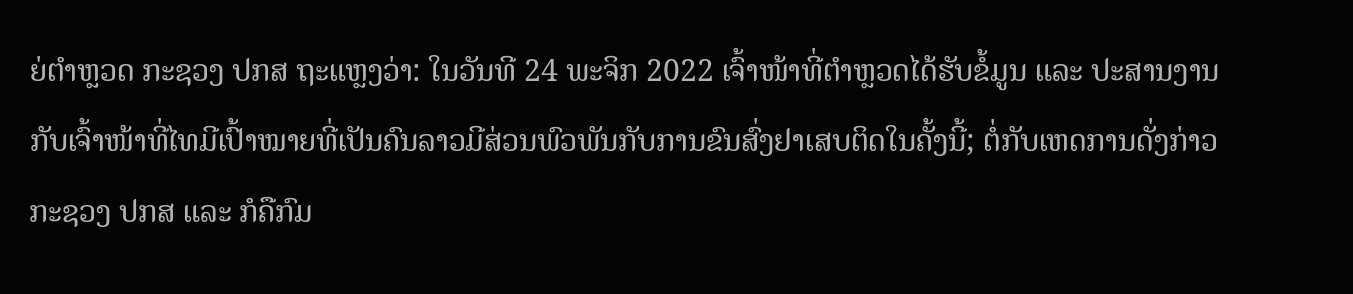ຍ່ຕຳຫຼວດ ກະຊວງ ປກສ ຖະແຫຼງວ່າ: ໃນວັນທີ 24 ພະຈິກ 2022 ເຈົ້າໜ້າທີ່ຕຳຫຼວດໄດ້ຮັບຂໍ້ມູນ ແລະ ປະສານງານກັບເຈົ້າໜ້າທີ່ໄທມີເປົ້າໝາຍທີ່ເປັນຄົນລາວມີສ່ວນພົວພັນກັບການຂົນສົ່ງຢາເສບຕິດໃນຄັ້ງນີ້; ຕໍ່ກັບເຫດການດັ່ງກ່າວ ກະຊວງ ປກສ ແລະ ກໍຄືກົມ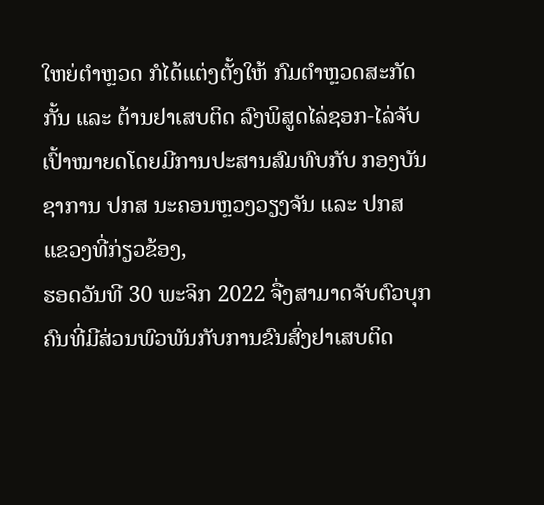ໃຫຍ່ຕຳຫຼວດ ກໍໄດ້ແຕ່ງຕັ້ງໃຫ້ ກົມຕຳຫຼວດສະກັດກັ້ນ ແລະ ຕ້ານຢາເສບຕິດ ລົງພິສູດໄລ່ຊອກ-ໄລ່ຈັບເປົ້າໝາຍດໂດຍມີການປະສານສົມທົບກັບ ກອງບັນຊາການ ປກສ ນະຄອນຫຼວງວຽງຈັນ ແລະ ປກສ ແຂວງທີ່ກ່ຽວຂ້ອງ,
ຮອດວັນທີ 30 ພະຈິກ 2022 ຈື່ງສາມາດຈັບຕົວບຸກຄົນທີ່ມີສ່ວນພົວພັນກັບການຂົນສົ່ງຢາເສບຕິດ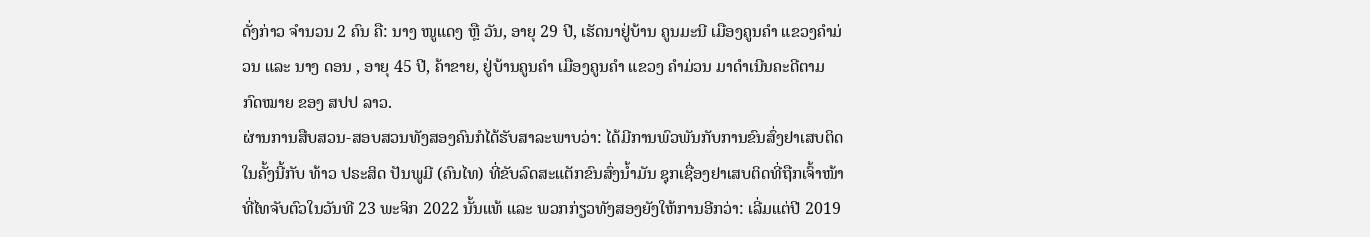ດັ່ງກ່າວ ຈຳນວນ 2 ຄົນ ຄື: ນາງ ໜູແດງ ຫຼື ວັນ, ອາຍຸ 29 ປີ, ເຮັດນາຢູ່ບ້ານ ຄູນມະນີ ເມືອງຄູນຄຳ ແຂວງຄຳມ່ວນ ແລະ ນາງ ດອນ , ອາຍຸ 45 ປີ, ຄ້າຂາຍ, ຢູ່ບ້ານຄູນຄຳ ເມືອງຄູນຄຳ ແຂວງ ຄຳມ່ວນ ມາດຳເນີນຄະດີຕາມ ກົດໝາຍ ຂອງ ສປປ ລາວ.
ຜ່ານການສືບສວນ-ສອບສວນທັງສອງຄົນກໍໄດ້ຮັບສາລະພາບວ່າ: ໄດ້ມີການພົວພັນກັບການຂົນສົ່ງຢາເສບຕິດໃນຄັ້ງນີ້ກັບ ທ້າວ ປຣະສິດ ປັນພູມີ (ຄົນໄທ) ທີ່ຂັບລົດສະແຕັກຂົນສົ່ງນ້ຳມັນ ຊຸກເຊື່ອງຢາເສບຕິດທີ່ຖືກເຈົ້າໜ້າທີ່ໄທຈັບຕົວໃນວັນທີ 23 ພະຈິກ 2022 ນັ້ນແທ້ ແລະ ພວກກ່ຽວທັງສອງຍັງໃຫ້ການອີກວ່າ: ເລີ່ມແຕ່ປີ 2019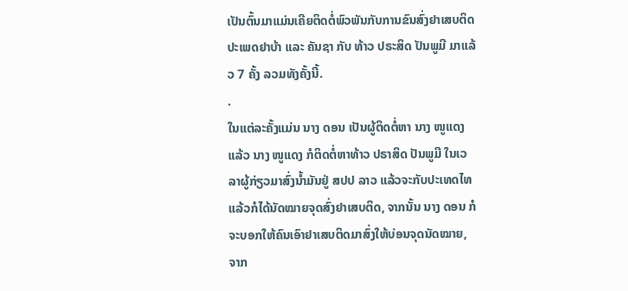ເປັນຕົ້ນມາແມ່ນເຄີຍຕິດຕໍ່ພົວພັນກັບການຂົນສົ່ງຢາເສບຕິດ ປະເພດຢາບ້າ ແລະ ຄັນຊາ ກັບ ທ້າວ ປຣະສິດ ປັນພູມີ ມາແລ້ວ 7 ຄັ້ງ ລວມທັງຄັ້ງນີ້.
.
ໃນແຕ່ລະຄັ້ງແມ່ນ ນາງ ດອນ ເປັນຜູ້ຕິດຕໍ່ຫາ ນາງ ໜູແດງ ແລ້ວ ນາງ ໜູແດງ ກໍຕິດຕໍ່ຫາທ້າວ ປຣາສິດ ປັນພູມີ ໃນເວລາຜູ້ກ່ຽວມາສົ່ງນ້ຳມັນຢູ່ ສປປ ລາວ ແລ້ວຈະກັບປະເທດໄທ ແລ້ວກໍໄດ້ນັດໝາຍຈຸດສົ່ງຢາເສບຕິດ, ຈາກນັ້ນ ນາງ ດອນ ກໍຈະບອກໃຫ້ຄົນເອົາຢາເສບຕິດມາສົ່ງໃຫ້ບ່ອນຈຸດນັດໝາຍ, ຈາກ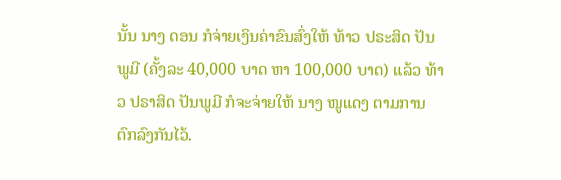ນັ້ນ ນາງ ດອນ ກໍຈ່າຍເງິນຄ່າຂົນສົ່ງໃຫ້ ທ້າວ ປຣະສິດ ປັນພູມີ (ຄັ້ງລະ 40,000 ບາດ ຫາ 100,000 ບາດ) ແລ້ວ ທ້າວ ປຣາສິດ ປັນພູມີ ກໍຈະຈ່າຍໃຫ້ ນາງ ໜູແດງ ຕາມການຕົກລົງກັນໄວ້.